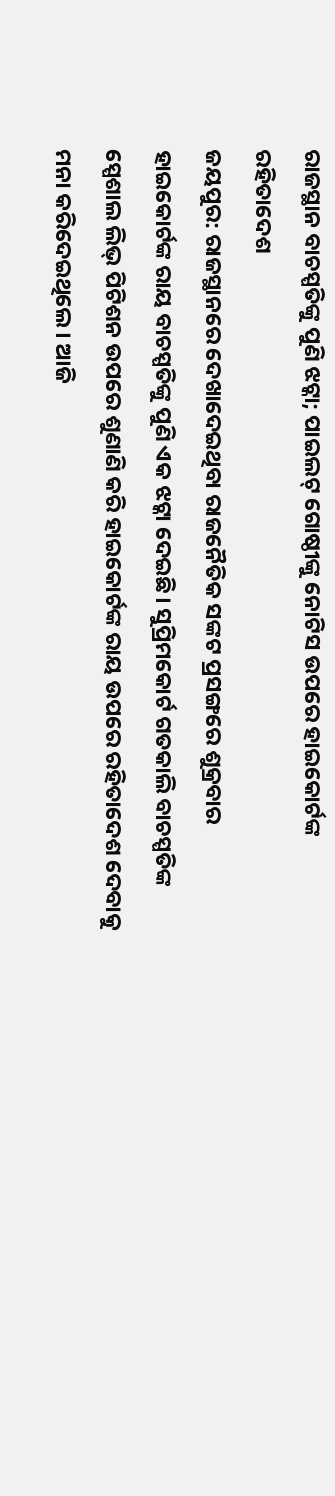ରାଜସ୍ଥାନ ବାଚସ୍ପତିଙ୍କୁ ପୁଣି ଝଟ୍କା; ପାଇଲଟ୍ ଗୋଷ୍ଠୀଙ୍କୁ ନୋଟିସ ଉପରେ ହାଇକୋର୍ଟଙ୍କ ରହିତାଦେଶ
ଜୟପୁର: ରାଜସ୍ଥାନରେ ଦେଖାଦେଇଥିବା ରାଜନୈତିକ ସଙ୍କଟ ପ୍ରସଙ୍ଗରେ ଶୁକ୍ରବାର ହାଇକୋର୍ଟଙ୍କ ରାୟ ବାଚସ୍ପତିଙ୍କୁ ପୁଣି ଏକ ଝଟ୍କା ଦେଇଛି। ସୁପ୍ରିମକୋର୍ଟ ଗତକାଲି ବାଚସ୍ପତିଙ୍କ ସ୍ପେଶାଲ ଲିଭ୍ ପିଟିଶନ ଉପରେ ଶୁଣାଣି କରି ହାଇକୋର୍ଟଙ୍କ ରାୟ ଉପରେ ରହିତାଦେଶ ଦେବାକୁ ମନା କରିଦେଇଥିଲେ। ଆଜି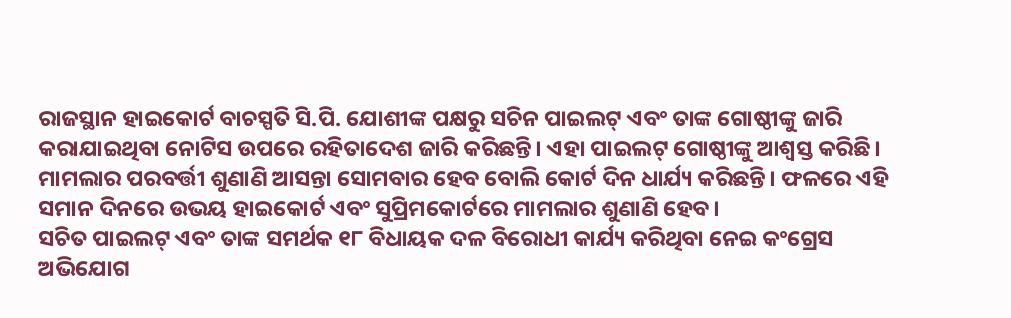ରାଜସ୍ଥାନ ହାଇକୋର୍ଟ ବାଚସ୍ପତି ସି.ପି. ଯୋଶୀଙ୍କ ପକ୍ଷରୁ ସଚିନ ପାଇଲଟ୍ ଏବଂ ତାଙ୍କ ଗୋଷ୍ଠୀଙ୍କୁ ଜାରି କରାଯାଇଥିବା ନୋଟିସ ଉପରେ ରହିତାଦେଶ ଜାରି କରିଛନ୍ତି। ଏହା ପାଇଲଟ୍ ଗୋଷ୍ଠୀଙ୍କୁ ଆଶ୍ଵସ୍ତ କରିଛି। ମାମଲାର ପରବର୍ତ୍ତୀ ଶୁଣାଣି ଆସନ୍ତା ସୋମବାର ହେବ ବୋଲି କୋର୍ଟ ଦିନ ଧାର୍ଯ୍ୟ କରିଛନ୍ତି। ଫଳରେ ଏହି ସମାନ ଦିନରେ ଉଭୟ ହାଇକୋର୍ଟ ଏବଂ ସୁପ୍ରିମକୋର୍ଟରେ ମାମଲାର ଶୁଣାଣି ହେବ।
ସଚିତ ପାଇଲଟ୍ ଏବଂ ତାଙ୍କ ସମର୍ଥକ ୧୮ ବିଧାୟକ ଦଳ ବିରୋଧୀ କାର୍ଯ୍ୟ କରିଥିବା ନେଇ କଂଗ୍ରେସ ଅଭିଯୋଗ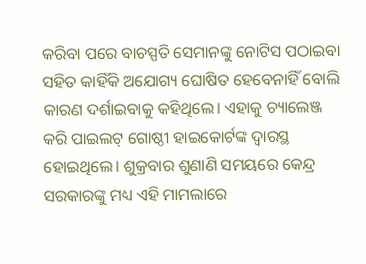କରିବା ପରେ ବାଚସ୍ପତି ସେମାନଙ୍କୁ ନୋଟିସ ପଠାଇବା ସହିତ କାହିଁକି ଅଯୋଗ୍ୟ ଘୋଷିତ ହେବେନାହିଁ ବୋଲି କାରଣ ଦର୍ଶାଇବାକୁ କହିଥିଲେ। ଏହାକୁ ଚ୍ୟାଲେଞ୍ଜ କରି ପାଇଲଟ୍ ଗୋଷ୍ଠୀ ହାଇକୋର୍ଟଙ୍କ ଦ୍ବାରସ୍ଥ ହୋଇଥିଲେ। ଶୁକ୍ରବାର ଶୁଣାଣି ସମୟରେ କେନ୍ଦ୍ର ସରକାରଙ୍କୁ ମଧ୍ୟ ଏହି ମାମଲାରେ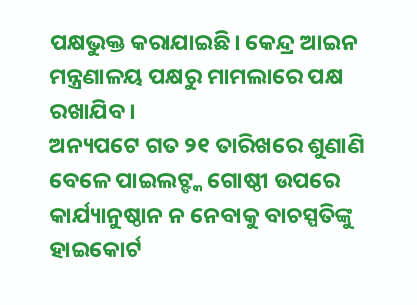ପକ୍ଷଭୁକ୍ତ କରାଯାଇଛି। କେନ୍ଦ୍ର ଆଇନ ମନ୍ତ୍ରଣାଳୟ ପକ୍ଷରୁ ମାମଲାରେ ପକ୍ଷ ରଖାଯିବ।
ଅନ୍ୟପଟେ ଗତ ୨୧ ତାରିଖରେ ଶୁଣାଣି ବେଳେ ପାଇଲଟ୍ଙ୍କ ଗୋଷ୍ଠୀ ଉପରେ କାର୍ଯ୍ୟାନୁଷ୍ଠାନ ନ ନେବାକୁ ବାଚସ୍ପତିଙ୍କୁ ହାଇକୋର୍ଟ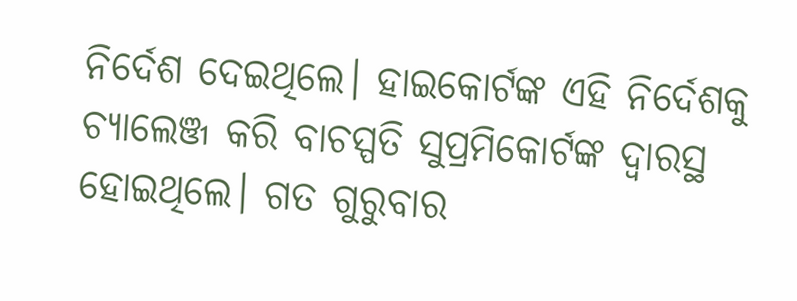ନିର୍ଦେଶ ଦେଇଥିଲେ। ହାଇକୋର୍ଟଙ୍କ ଏହି ନିର୍ଦେଶକୁ ଚ୍ୟାଲେଞ୍ଜ କରି ବାଚସ୍ପତି ସୁପ୍ରମିକୋର୍ଟଙ୍କ ଦ୍ବାରସ୍ଥ ହୋଇଥିଲେ। ଗତ ଗୁରୁବାର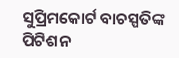ସୁପ୍ରିମକୋର୍ଟ ବାଚସ୍ପତିଙ୍କ ପିଟିଶନ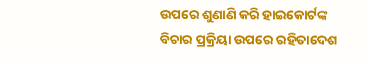ଉପରେ ଶୁଣାଣି କରି ହାଇକୋର୍ଟଙ୍କ ବିଚାର ପ୍ରକ୍ରିୟା ଉପରେ ରହିତାଦେଶ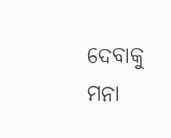ଦେବାକୁ ମନା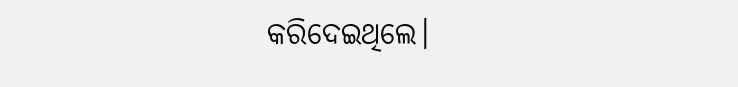କରିଦେଇଥିଲେ।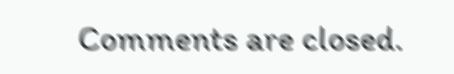Comments are closed.